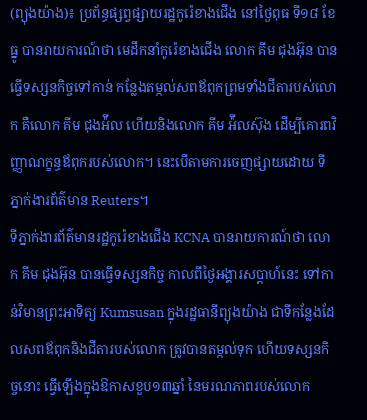(ព្យុងយ៉ាង)៖ ប្រព័ន្ធផ្សព្វផ្សាយរដ្ឋកូរ៉េខាងជើង នៅថ្ងៃពុធ ទី១៨ ខែធ្នូ បានរាយការណ៍ថា មេដឹកនាំកូរ៉េខាងជើង លោក គីម ជុងអ៊ុន បានធ្វើទស្សនកិច្ចទៅកាន់ កន្លែងតម្កល់សពឪពុកព្រមទាំងជីតារបស់លោក គឺលោក គីម ជុងអ៉ីល ហើយនិងលោក គីម អ៉ីលស៊ុង ដើម្បីគោរពវិញ្ញាណក្ខន្ធឪពុករបស់លោក។ នេះបើតាមការចេញផ្សាយដោយ ទីភ្នាក់ងារព័ត៌មាន Reuters។
ទីភ្នាក់ងារព័ត៌មានរដ្ឋកូរ៉េខាងជើង KCNA បានរាយការណ៍ថា លោក គីម ជុងអ៊ុន បានធ្វើទស្សនកិច្ច កាលពីថ្ងៃអង្គារសប្តាហ៍នេះ ទៅកាន់វិមានព្រះអាទិត្យ Kumsusan ក្នុងរដ្ឋធានីព្យុងយ៉ាង ជាទីកន្លែងដែលសពឪពុកនិងជីតារបស់លោក ត្រូវបានតម្កល់ទុក ហើយទស្សនកិច្ចនោះ ធ្វើឡើងក្នុងឱកាសខួប១៣ឆ្នាំ នៃមរណភាពរបស់លោក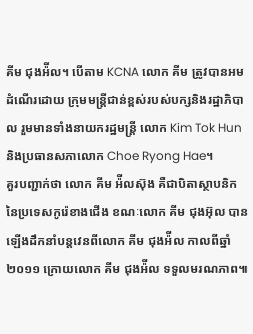គីម ជុងអ៉ីល។ បើតាម KCNA លោក គីម ត្រូវបានអមដំណើរដោយ ក្រុមមន្រ្តីជាន់ខ្ពស់របស់បក្សនិងរដ្ឋាភិបាល រួមមានទាំងនាយករដ្ឋមន្រ្តី លោក Kim Tok Hun និងប្រធានសភាលោក Choe Ryong Hae។
គួរបញ្ជាក់ថា លោក គីម អ៉ីលស៊ុង គឺជាបិតាស្ថាបនិកនៃប្រទេសកូរ៉េខាងជើង ខណៈលោក គីម ជុងអ៊ុល បានឡើងដឹកនាំបន្តវេនពីលោក គីម ជុងអ៉ីល កាលពីឆ្នាំ២០១១ ក្រោយលោក គីម ជុងអ៉ីល ទទួលមរណភាព៕